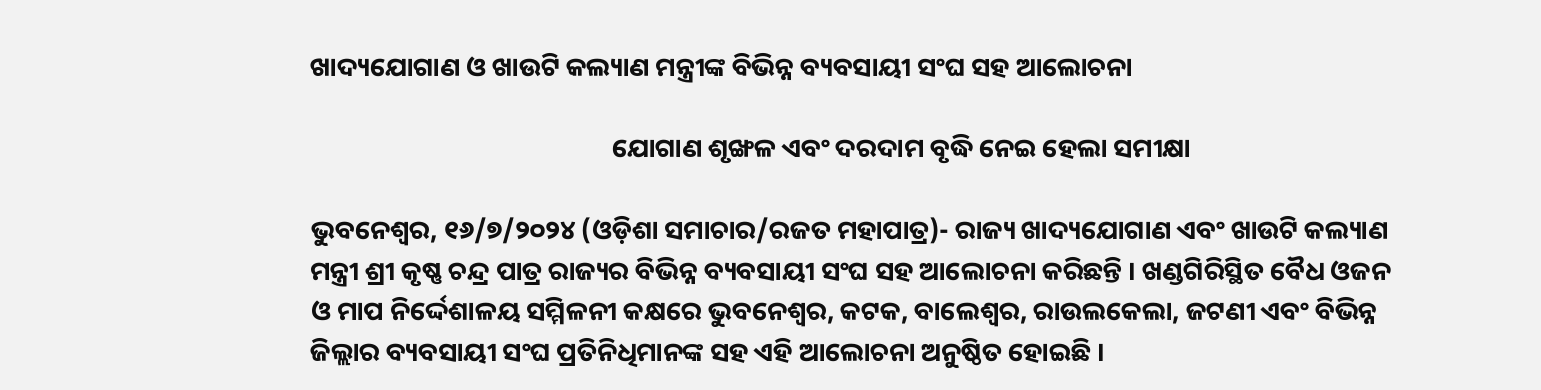ଖାଦ୍ୟଯୋଗାଣ ଓ ଖାଉଟି କଲ୍ୟାଣ ମନ୍ତ୍ରୀଙ୍କ ବିଭିନ୍ନ ବ୍ୟବସାୟୀ ସଂଘ ସହ ଆଲୋଚନା

                                                  ଯୋଗାଣ ଶୃଙ୍ଖଳ ଏବଂ ଦରଦାମ ବୃଦ୍ଧି ନେଇ ହେଲା ସମୀକ୍ଷା

ଭୁବନେଶ୍ୱର, ୧୬/୭/୨୦୨୪ (ଓଡ଼ିଶା ସମାଚାର/ରଜତ ମହାପାତ୍ର)- ରାଜ୍ୟ ଖାଦ୍ୟଯୋଗାଣ ଏବଂ ଖାଉଟି କଲ୍ୟାଣ ମନ୍ତ୍ରୀ ଶ୍ରୀ କୃଷ୍ଣ ଚନ୍ଦ୍ର ପାତ୍ର ରାଜ୍ୟର ବିଭିନ୍ନ ବ୍ୟବସାୟୀ ସଂଘ ସହ ଆଲୋଚନା କରିଛନ୍ତି । ଖଣ୍ଡଗିରିସ୍ଥିତ ବୈଧ ଓଜନ ଓ ମାପ ନିର୍ଦ୍ଦେଶାଳୟ ସମ୍ମିଳନୀ କକ୍ଷରେ ଭୁବନେଶ୍ୱର, କଟକ, ବାଲେଶ୍ୱର, ରାଉଲକେଲା, ଜଟଣୀ ଏବଂ ବିଭିନ୍ନ ଜିଲ୍ଲାର ବ୍ୟବସାୟୀ ସଂଘ ପ୍ରତିନିଧିମାନଙ୍କ ସହ ଏହି ଆଲୋଚନା ଅନୁଷ୍ଠିତ ହୋଇଛି ।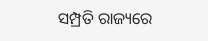ସମ୍ପ୍ରତି ରାଜ୍ୟରେ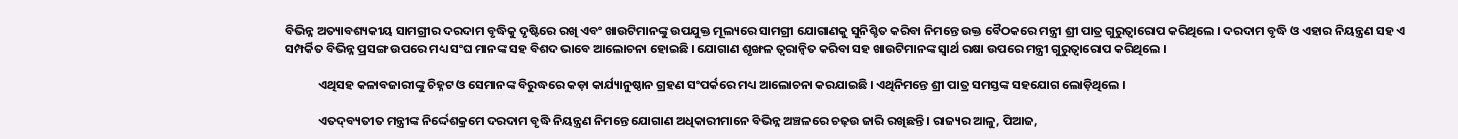ବିଭିନ୍ନ ଅତ୍ୟାବଶ୍ୟକୀୟ ସାମଗ୍ରୀର ଦରଦାମ ବୃଦ୍ଧିକୁ ଦୃଷ୍ଟିରେ ରଖି ଏବଂ ଖାଉଟିମାନଙ୍କୁ ଉପଯୁକ୍ତ ମୂଲ୍ୟରେ ସାମଗ୍ରୀ ଯୋଗାଣକୁ ସୁନିଶ୍ଚିତ କରିବା ନିମନ୍ତେ ଉକ୍ତ ବୈଠକରେ ମନ୍ତ୍ରୀ ଶ୍ରୀ ପାତ୍ର ଗୁରୁତ୍ୱାରୋପ କରିଥିଲେ । ଦରଦାମ ବୃଦ୍ଧି ଓ ଏହାର ନିୟନ୍ତ୍ରଣ ସହ ଏ ସମ୍ପର୍କିତ ବିଭିନ୍ନ ପ୍ରସଙ୍ଗ ଉପରେ ମଧ୍ୟ ସଂଘ ମାନଙ୍କ ସହ ବିଶଦ ଭାବେ ଆଲୋଚନା ହୋଇଛି । ଯୋଗାଣ ଶୃଙ୍ଖଳ ତ୍ୱରାନ୍ୱିତ କରିବା ସହ ଖାଉଟିମାନଙ୍କ ସ୍ୱାର୍ଥ ରକ୍ଷା ଉପରେ ମନ୍ତ୍ରୀ ଗୁରୁତ୍ୱାରୋପ କରିଥିଲେ ।

            ଏଥିସହ କଳାବଜାରୀଙ୍କୁ ଚିହ୍ନଟ ଓ ସେମାନଙ୍କ ବିରୁଦ୍ଧରେ କଡ଼ା କାର୍ଯ୍ୟାନୁଷ୍ଠାନ ଗ୍ରହଣ ସଂପର୍କରେ ମଧ୍ୟ ଆଲୋଚନା କରଯାଇଛି । ଏଥିନିମନ୍ତେ ଶ୍ରୀ ପାତ୍ର ସମସ୍ତଙ୍କ ସହଯୋଗ ଲୋଡ଼ିଥିଲେ ।

            ଏତଦ୍‌ବ୍ୟତୀତ ମନ୍ତ୍ରୀଙ୍କ ନିର୍ଦ୍ଦେଶକ୍ରମେ ଦରଦାମ ବୃଦ୍ଧି ନିୟନ୍ତ୍ରଣ ନିମନ୍ତେ ଯୋଗାଣ ଅଧିକାରୀମାନେ ବିଭିନ୍ନ ଅଞ୍ଚଳରେ ଚଢ଼ଉ ଜାରି ରଖିଛନ୍ତି । ରାଜ୍ୟର ଆଳୁ, ପିଆଜ,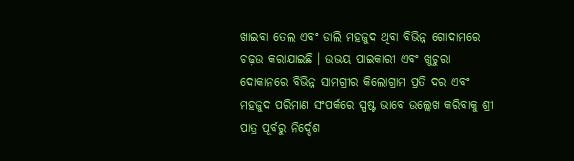ଖାଇବା ତେଲ ଏବଂ ଡାଲି ମହଜୁଦ ଥିବା ବିଭିନ୍ନ ଗୋଦାମରେ ଚଢ଼ଉ କରାଯାଇଛି । ଉଭୟ ପାଇକାରୀ ଏବଂ ଖୁଚୁରା ଦୋକାନରେ ବିଭିନ୍ନ ସାମଗ୍ରୀର କିଲୋଗ୍ରାମ ପ୍ରତି ଦର ଏବଂ ମହଜୁଦ ପରିମାଣ ସଂପର୍କରେ ସ୍ପଷ୍ଟ ଭାବେ ଉଲ୍ଲେଖ କରିବାକୁ ଶ୍ରୀ ପାତ୍ର ପୂର୍ବରୁ ନିର୍ଦ୍ଦେଶ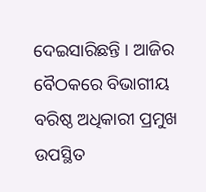ଦେଇସାରିଛନ୍ତି । ଆଜିର ବୈଠକରେ ବିଭାଗୀୟ ବରିଷ୍ଠ ଅଧିକାରୀ ପ୍ରମୁଖ ଉପସ୍ଥିତ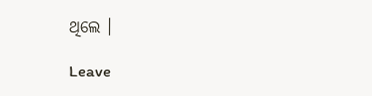ଥିଲେ ।

Leave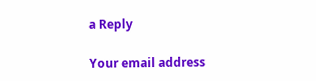a Reply

Your email address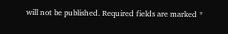will not be published. Required fields are marked *